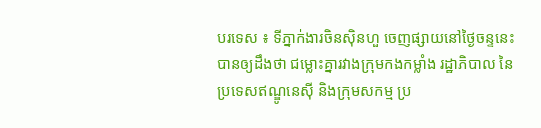បរទេស ៖ ទីភ្នាក់ងារចិនស៊ិនហួ ចេញផ្សាយនៅថ្ងៃចន្ទនេះ បានឲ្យដឹងថា ជម្លោះគ្នារវាងក្រុមកងកម្លាំង រដ្ឋាភិបាល នៃប្រទេសឥណ្ឌូនេស៊ី និងក្រុមសកម្ម ប្រ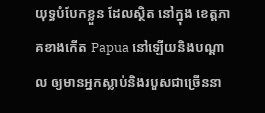យុទ្ធបំបែកខ្លួន ដែលស្ថិត នៅក្នុង ខេត្តភាគខាងកើត Papua នៅឡើយនិងបណ្តាល ឲ្យមានអ្នកស្លាប់និងរបួសជាច្រើននា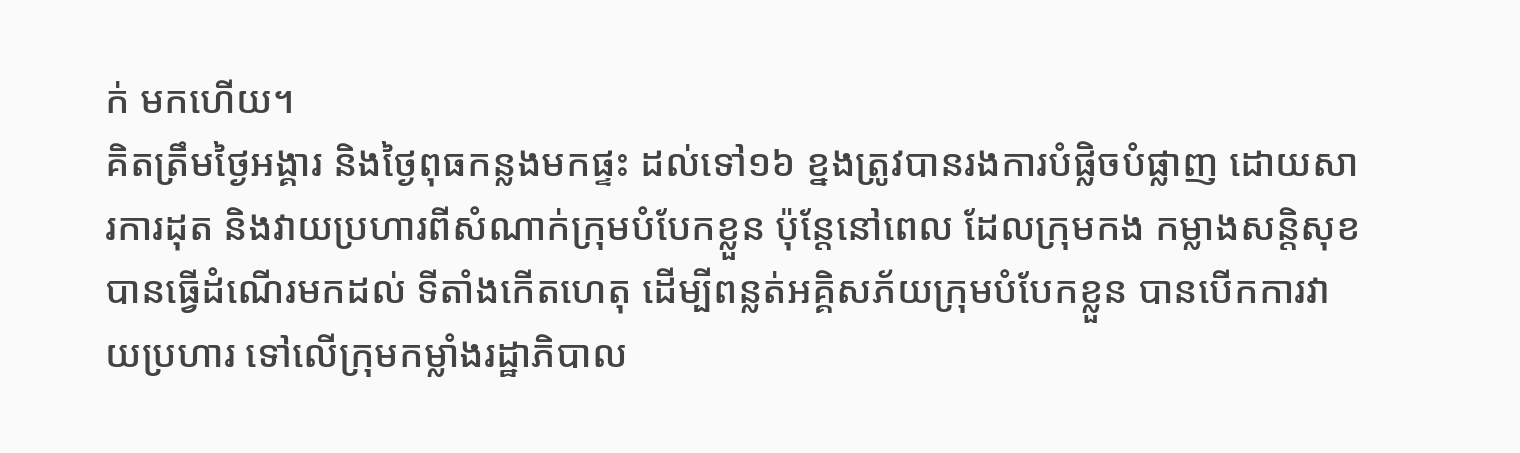ក់ មកហើយ។
គិតត្រឹមថ្ងៃអង្គារ និងថ្ងៃពុធកន្លងមកផ្ទះ ដល់ទៅ១៦ ខ្នងត្រូវបានរងការបំផ្លិចបំផ្លាញ ដោយសារការដុត និងវាយប្រហារពីសំណាក់ក្រុមបំបែកខ្លួន ប៉ុន្តែនៅពេល ដែលក្រុមកង កម្លាងសន្តិសុខ បានធ្វើដំណើរមកដល់ ទីតាំងកើតហេតុ ដើម្បីពន្លត់អគ្គិសភ័យក្រុមបំបែកខ្លួន បានបើកការវាយប្រហារ ទៅលើក្រុមកម្លាំងរដ្ឋាភិបាល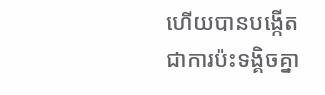ហើយបានបង្កើត ជាការប៉ះទង្គិចគ្នា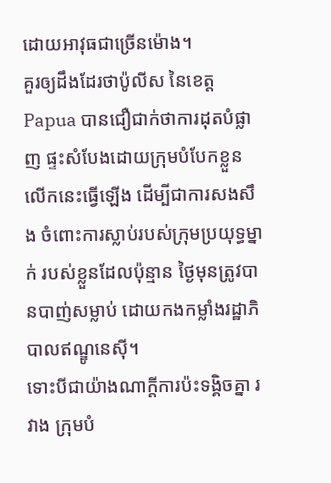ដោយអាវុធជាច្រើនម៉ោង។
គួរឲ្យដឹងដែរថាប៉ូលីស នៃខេត្ត Papua បានជឿជាក់ថាការដុតបំផ្លាញ ផ្ទះសំបែងដោយក្រុមបំបែកខ្លួន លើកនេះធ្វើឡើង ដើម្បីជាការសងសឹង ចំពោះការស្លាប់របស់ក្រុមប្រយុទ្ធម្នាក់ របស់ខ្លួនដែលប៉ុន្មាន ថ្ងៃមុនត្រូវបានបាញ់សម្លាប់ ដោយកងកម្លាំងរដ្ឋាភិបាលឥណ្ឌូនេស៊ី។
ទោះបីជាយ៉ាងណាក្តីការប៉ះទង្គិចគ្នា រវាង ក្រុមបំ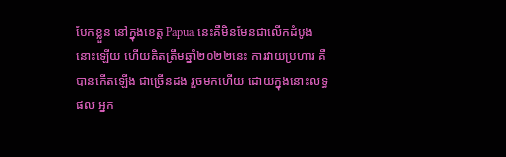បែកខ្លួន នៅក្នុងខេត្ត Papua នេះគឺមិនមែនជាលើកដំបូងនោះឡើយ ហើយគិតត្រឹមឆ្នាំ២០២២នេះ ការវាយប្រហារ គឺបានកើតឡើង ជាច្រើនដង រួចមកហើយ ដោយក្នុងនោះលទ្ធផល អ្នក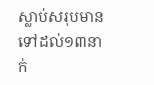ស្លាប់សរុបមាន ទៅដល់១៣នាក់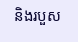និងរបួស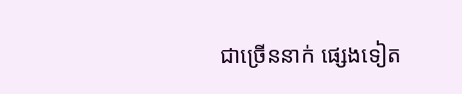ជាច្រើននាក់ ផ្សេងទៀត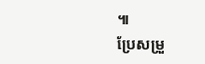៕
ប្រែសម្រួ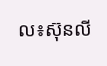ល៖ស៊ុនលី